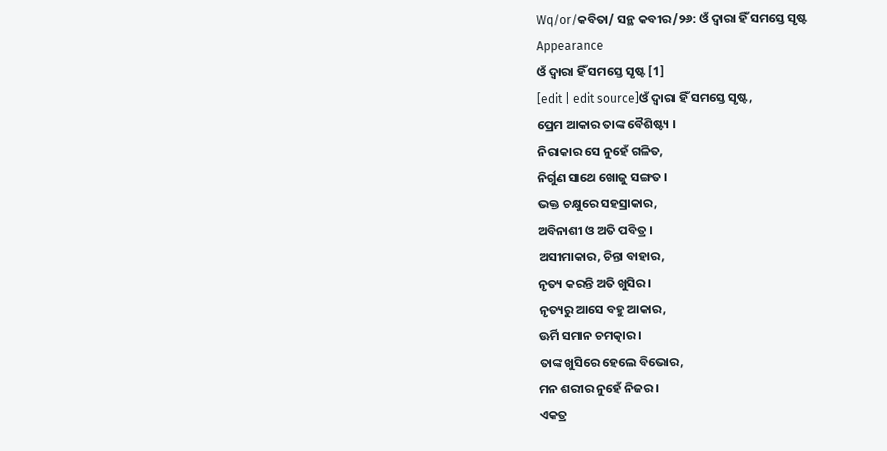Wq/or/କବିତା/ ସନ୍ଥ କବୀର/୨୬: ଓଁ ଦ୍ଵାରା ହିଁ ସମସ୍ତେ ସୃଷ୍ଟ
Appearance
ଓଁ ଦ୍ଵାରା ହିଁ ସମସ୍ତେ ସୃଷ୍ଟ [1]
[edit | edit source]ଓଁ ଦ୍ଵାରା ହିଁ ସମସ୍ତେ ସୃଷ୍ଟ,
ପ୍ରେମ ଆକାର ତାଙ୍କ ବୈଶିଷ୍ଟ୍ୟ ।
ନିରାକାର ସେ ନୁହେଁ ଗଳିତ,
ନିର୍ଗୁଣ ସାଥେ ଖୋଜୁ ସଙ୍ଗତ ।
ଭକ୍ତ ଚକ୍ଷୁରେ ସହସ୍ରାକାର,
ଅବିନାଶୀ ଓ ଅତି ପବିତ୍ର ।
ଅସୀମାକାର, ଚିନ୍ତା ବାହାର,
ନୃତ୍ୟ କରନ୍ତି ଅତି ଖୁସିର ।
ନୃତ୍ୟରୁ ଆସେ ବହୁ ଆକାର,
ଊର୍ମି ସମାନ ଚମତ୍କାର ।
ତାଙ୍କ ଖୁସିରେ ହେଲେ ବିଭୋର,
ମନ ଶରୀର ନୁହେଁ ନିଜର ।
ଏକତ୍ର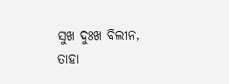ସୁଖ ଦୁଃଖ ବିଲୀନ,
ତାହା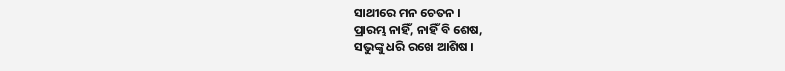ସାଥୀରେ ମନ ଚେତନ ।
ପ୍ରାରମ୍ଭ ନାହିଁ, ନାହିଁ ବି ଶେଷ,
ସଭୁଙ୍କୁ ଧରି ରଖେ ଆଶିଷ ।